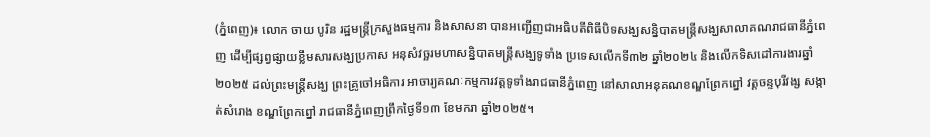(ភ្នំពេញ)៖ លោក ចាយ បូរិន រដ្ឋមន្ត្រីក្រសួងធម្មការ និងសាសនា បានអញ្ជើញជាអធិបតីពិធីបិទសង្ឃសន្និបាតមន្ត្រីសង្ឃសាលាគណរាជធានីភ្នំពេញ ដើម្បីផ្សព្វផ្សាយខ្លឹមសារសង្ឃប្រកាស អនុសំវច្ឆរមហាសន្និបាតមន្ត្រីសង្ឃទូទាំង ប្រទេសលើកទី៣២ ឆ្នាំ២០២៤ និងលើកទិសដៅការងារឆ្នាំ២០២៥ ដល់ព្រះមន្ត្រីសង្ឃ ព្រះគ្រូចៅអធិការ អាចារ្យគណៈកម្មការវត្តទូទាំងរាជធានីភ្នំពេញ នៅសាលាអនុគណខណ្ឌព្រែកព្នៅ វត្តចន្ទបុរីវង្ស សង្កាត់សំរោង ខណ្ឌព្រែកព្នៅ រាជធានីភ្នំពេញព្រឹកថ្ងៃទី១៣ ខែមករា ឆ្នាំ២០២៥។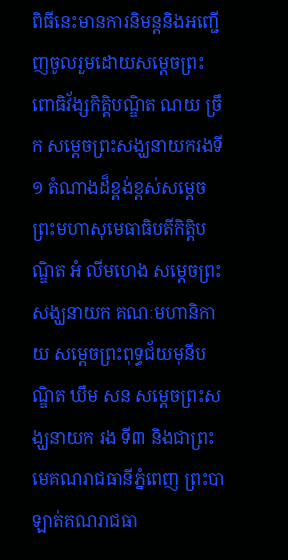ពិធីនេះមានការនិមន្តនិងអញ្ជើញចូលរួមដោយសម្តេចព្រះពោធិវ័ង្សកិត្តិបណ្ឌិត ណយ ច្រឹក សម្តេចព្រះសង្ឃនាយករងទី១ តំណាងដ៏ខ្ពង់ខ្ពស់សម្តេចព្រះមហាសុមេធាធិបតីកិត្តិបណ្ឌិត អំ លីមហេង សម្តេចព្រះសង្ឃនាយក គណៈមហានិកាយ សម្តេចព្រះពុទ្ធជ័យមុនីបណ្ឌិត ឃឹម សន សម្តេចព្រះសង្ឃនាយក រង ទី៣ និងជាព្រះមេគណរាជធានីភ្នំពេញ ព្រះបាឡាត់គណរាជធា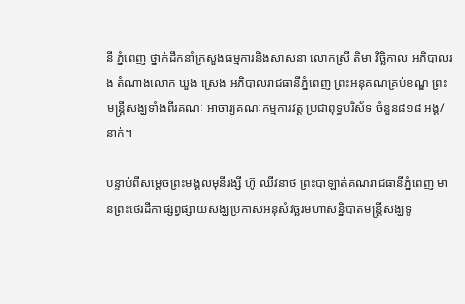នី ភ្នំពេញ ថ្នាក់ដឹកនាំក្រសួងធម្មការនិងសាសនា លោកស្រី តិមា វិច្ឆិកាល អភិបាលរង តំណាងលោក ឃួង ស្រេង អភិបាលរាជធានីភ្នំពេញ ព្រះអនុគណគ្រប់ខណ្ឌ ព្រះមន្ត្រីសង្ឃទាំងពីរគណៈ អាចារ្យគណៈកម្មការវត្ត ប្រជាពុទ្ធបរិស័ទ ចំនួន៨១៨ អង្គ/នាក់។

បន្ទាប់ពីសម្តេចព្រះមង្គលមុនីរង្សី ហ៊ូ ឈីវនាថ ព្រះបាឡាត់គណរាជធានីភ្នំពេញ មានព្រះថេរដីកាផ្សព្វផ្សាយសង្ឃប្រកាសអនុសំវច្ឆរមហាសន្និបាតមន្ត្រីសង្ឃទូ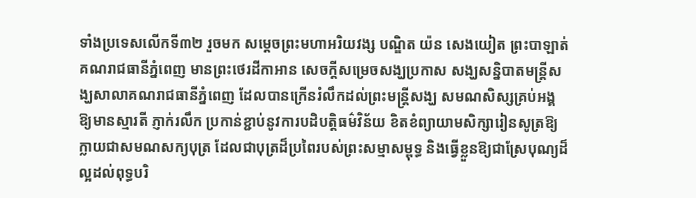ទាំងប្រទេសលើកទី៣២ រួចមក សម្តេចព្រះមហាអរិយវង្ស បណ្ឌិត យ៉ន សេងយៀត ព្រះបាឡាត់គណរាជធានីភ្នំពេញ មានព្រះថេរដីកាអាន សេចក្តីសម្រេចសង្ឃប្រកាស សង្ឃសន្និបាតមន្ត្រីសង្ឃសាលាគណរាជធានីភ្នំពេញ ដែលបានក្រើនរំលឹកដល់ព្រះមន្រ្តីសង្ឃ សមណសិស្សគ្រប់អង្គ ឱ្យមានស្មារតី ភ្ញាក់រលឹក ប្រកាន់ខ្ជាប់នូវការបដិបត្តិធម៌វិន័យ ខិតខំព្យាយាមសិក្សារៀនសូត្រឱ្យក្លាយជាសមណសក្យបុត្រ ដែលជាបុត្រដ៏ប្រពៃរបស់ព្រះសម្មាសម្ពុទ្ធ និងធ្វើខ្លួនឱ្យជាស្រែបុណ្យដ៏ល្អដល់ពុទ្ធបរិ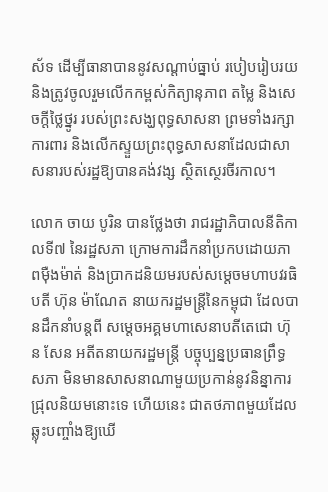ស័ទ ដើម្បីធានាបាននូវសណ្តាប់ធ្នាប់ របៀបរៀបរយ និងត្រូវចូលរួមលើកកម្ពស់កិត្យានុភាព តម្លៃ និងសេចក្តីថ្លៃថ្នូរ របស់ព្រះសង្ឃពុទ្ធសាសនា ព្រមទាំងរក្សាការពារ និងលើកស្ទួយព្រះពុទ្ធសាសនាដែលជាសាសនារបស់រដ្ឋឱ្យបានគង់វង្ស ស្ថិតស្ថេរចីរកាល។

លោក ចាយ បូរិន បានថ្លែងថា រាជរដ្ឋាភិបាលនីតិកាលទី៧ នៃរដ្ឋសភា ក្រោមការដឹកនាំប្រកបដោយភាពម៉ឺងម៉ាត់ និងប្រាកដនិយមរបស់សម្តេចមហាបវរធិបតី ហ៊ុន ម៉ាណែត នាយករដ្ឋមន្ត្រីនៃកម្ពុជា ដែលបានដឹកនាំបន្តពី សម្តេចអគ្គមហាសេនាបតីតេជោ ហ៊ុន សែន អតីតនាយករដ្ឋមន្ត្រី បច្ចុប្បន្នប្រធានព្រឹទ្ធសភា មិនមានសាសនាណាមួយប្រកាន់នូវនិន្នាការជ្រុលនិយមនោះទេ ហើយនេះ ជាតថភាពមួយដែលឆ្លុះបញ្ចាំងឱ្យឃើ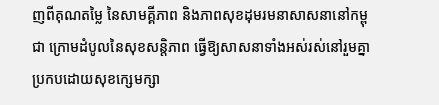ញពីគុណតម្លៃ នៃសាមគ្គីភាព និងភាពសុខដុមរមនាសាសនានៅកម្ពុជា ក្រោមដំបូលនៃសុខសន្តិភាព ធ្វើឱ្យសាសនាទាំងអស់រស់នៅរួមគ្នា ប្រកបដោយសុខក្សេមក្សា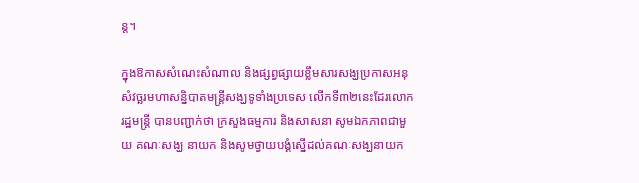ន្ត។

ក្នុងឱកាសសំណេះសំណាល និងផ្សព្វផ្សាយខ្លឹមសារសង្ឃប្រកាសអនុសំវច្ឆរមហាសន្និបាតមន្ត្រីសង្ឃទូទាំងប្រទេស លើកទី៣២នេះដែរលោករដ្ឋមន្ត្រី បានបញ្ជាក់ថា ក្រសួងធម្មការ និងសាសនា សូមឯកភាពជាមួយ គណៈសង្ឃ នាយក និងសូមថ្វាយបង្គំស្នើដល់គណៈសង្ឃនាយក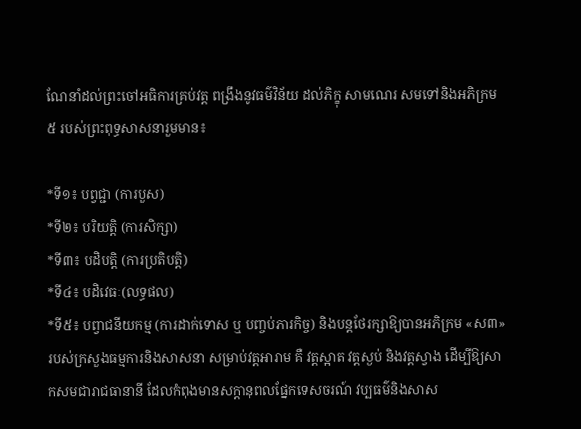ណែនាំដល់ព្រះចៅអធិការគ្រប់វត្ត ពង្រឹងនូវធម៌វិន័យ ដល់ភិក្ខុ សាមណេរ សមទៅនិងអភិក្រម៥ របស់ព្រះពុទ្ធសាសនារួមមាន៖

*ទី១៖ បព្វជ្ជា (ការបួស)
*ទី២៖ បរិយត្តិ (ការសិក្សា)
*ទី៣៖ បដិបត្តិ (ការប្រតិបត្តិ)
*ទី៤៖ បដិវេធៈ(លទ្ធផល)
*ទី៥៖ បព្វាជនីយកម្ម (ការដាក់ទោស ឬ បញ្ចប់ភារកិច្ច) និងបន្តថែរក្សាឱ្យបានអភិក្រម «ស៣» របស់ក្រសួងធម្មការនិងសាសនា សម្រាប់វត្តអារាម គឺ វត្តស្អាត វត្តស្ងប់ និងវត្តស្វាង ដើម្បីឱ្យសាកសមជារាជធានានី ដែលកំពុងមានសក្តានុពលផ្នែកទេសចរណ៍ វប្បធម៌និងសាស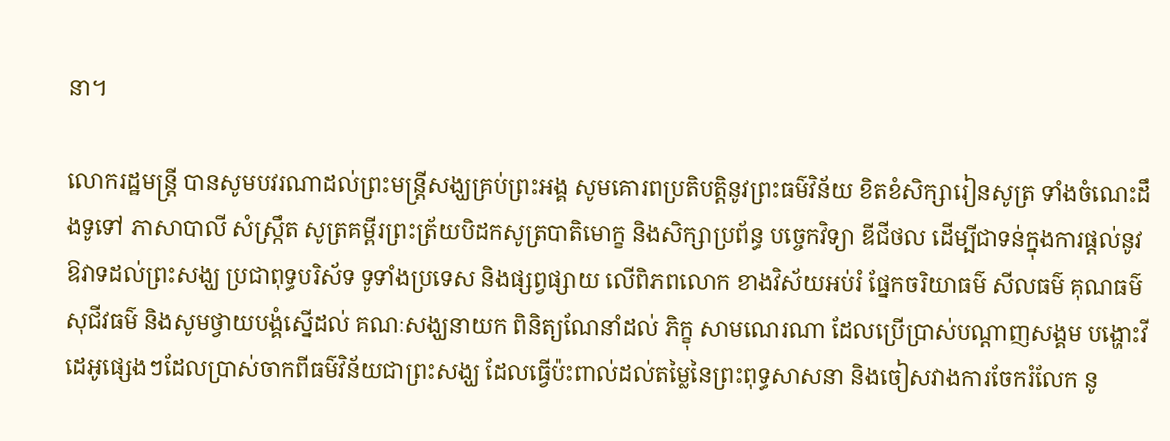នា។

លោករដ្ឋមន្រ្តី បានសូមបវរណាដល់ព្រះមន្រ្តីសង្ឃគ្រប់ព្រះអង្គ សូមគោរពប្រតិបត្តិនូវព្រះធម៌វិន័យ ខិតខំសិក្សារៀនសូត្រ ទាំងចំណេះដឹងទូទៅ ភាសាបាលី សំស្ក្រឹត សូត្រគម្ពីរព្រះត្រ័យបិដកសូត្របាតិមោក្ខ និងសិក្សាប្រព័ន្ធ បច្ចេកវិទ្យា ឌីជីថល ដើម្បីជាទន់ក្នុងការផ្តល់នូវឱវាទដល់ព្រះសង្ឃ ប្រជាពុទ្ធបរិស័ទ ទូទាំងប្រទេស និងផ្សព្វផ្សាយ លើពិភពលោក ខាងវិស័យអប់រំ ផ្នែកចរិយាធម៌ សីលធម៌ គុណធម៌ សុជីវធម៌ និងសូមថ្វាយបង្គំស្នើដល់ គណៈសង្ឃនាយក ពិនិត្យណែនាំដល់ ភិក្ខុ សាមណេរណា ដែលប្រើប្រាស់បណ្តាញសង្គម បង្ហោះវីដេអូផ្សេងៗដែលប្រាស់ចាកពីធម៌វិន័យជាព្រះសង្ឃ ដែលធ្វើប៉ះពាល់ដល់តម្លៃនៃព្រះពុទ្ធសាសនា និងចៀសវាងការចែករំលែក នូ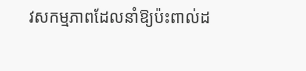វសកម្មភាពដែលនាំឱ្យប៉ះពាល់ដ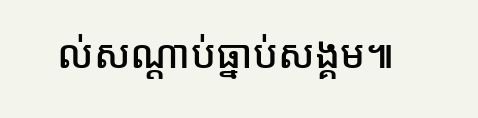ល់សណ្តាប់ធ្នាប់សង្គម៕